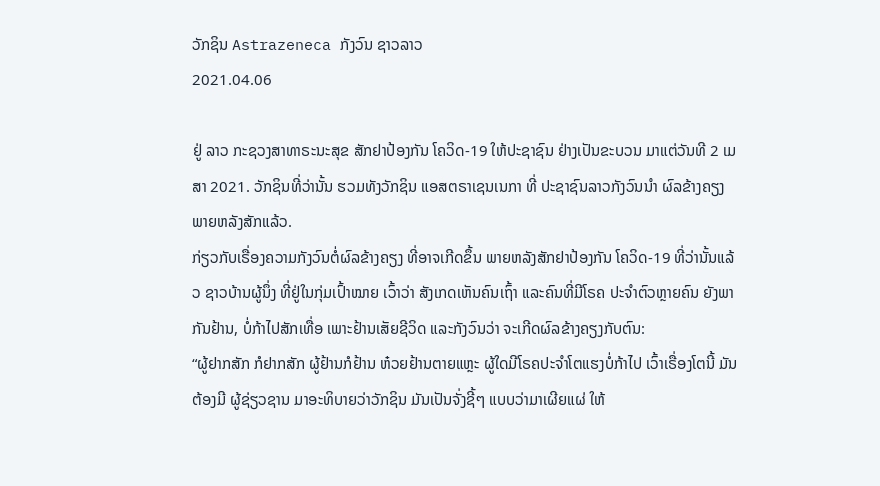ວັກຊິນ Astrazeneca ກັງວົນ ຊາວລາວ
2021.04.06

ຢູ່ ລາວ ກະຊວງສາທາຣະນະສຸຂ ສັກຢາປ້ອງກັນ ໂຄວິດ-19 ໃຫ້ປະຊາຊົນ ຢ່າງເປັນຂະບວນ ມາແຕ່ວັນທີ 2 ເມສາ 2021. ວັກຊິນທີ່ວ່ານັ້ນ ຮວມທັງວັກຊິນ ແອສຕຣາເຊນເນກາ ທີ່ ປະຊາຊົນລາວກັງວົນນໍາ ຜົລຂ້າງຄຽງ ພາຍຫລັງສັກແລ້ວ.
ກ່ຽວກັບເຣື່ອງຄວາມກັງວົນຕໍ່ຜົລຂ້າງຄຽງ ທີ່ອາຈເກີດຂຶ້ນ ພາຍຫລັງສັກຢາປ້ອງກັນ ໂຄວິດ-19 ທີ່ວ່ານັ້ນແລ້ວ ຊາວບ້ານຜູ້ນຶ່ງ ທີ່ຢູ່ໃນກຸ່ມເປົ້າໝາຍ ເວົ້າວ່າ ສັງເກດເຫັນຄົນເຖົ້າ ແລະຄົນທີ່ມີໂຣຄ ປະຈໍາຕົວຫຼາຍຄົນ ຍັງພາກັນຢ້ານ, ບໍ່ກ້າໄປສັກເທື່ອ ເພາະຢ້ານເສັຍຊີວິດ ແລະກັງວົນວ່າ ຈະເກີດຜົລຂ້າງຄຽງກັບຕົນ:
“ຜູ້ຢາກສັກ ກໍຢາກສັກ ຜູ້ຢ້ານກໍຢ້ານ ຫ໋ວຍຢ້ານຕາຍແຫຼະ ຜູ້ໃດມີໂຣຄປະຈໍາໂຕແຮງບໍ່ກ້າໄປ ເວົ້າເຣື່ອງໂຕນີ້ ມັນຕ້ອງມີ ຜູ້ຊ່ຽວຊານ ມາອະທິບາຍວ່າວັກຊິນ ມັນເປັນຈັ່ງຊີ້ໆ ແບບວ່າມາເຜີຍແຜ່ ໃຫ້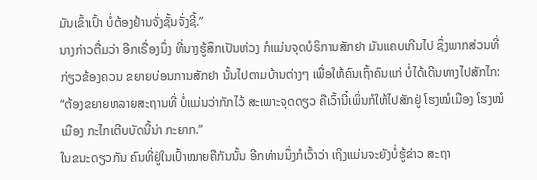ມັນເຂົ້າເປົ້າ ບໍ່ຕ້ອງຢ້ານຈັ່ງຊັ້ນຈັ່ງຊີ້.”
ນາງກ່າວຕື່ມວ່າ ອີກເຣື່ອງນຶ່ງ ທີ່ນາງຮູ້ສຶກເປັນຫ່ວງ ກໍແມ່ນຈຸດບໍຣິການສັກຢາ ມັນແຄບເກີນໄປ ຊຶ່ງພາກສ່ວນທີ່ກ່ຽວຂ້ອງຄວນ ຂຍາຍບ່ອນການສັກຢາ ນັ້ນໄປຕາມບ້ານຕ່າງໆ ເພື່ອໃຫ້ຄົນເຖົ້າຄົນແກ່ ບໍ່ໄດ້ເດີນທາງໄປສັກໄກ:
“ຕ້ອງຂຍາຍຫລາຍສະຖານທີ່ ບໍ່ແມ່ນວ່າກັກໄວ້ ສະເພາະຈຸດດຽວ ຄືເວົ້ານີ໋ເພິ່ນກໍໃຫ້ໄປສັກຢູ່ ໂຮງໝໍເມືອງ ໂຮງໝໍເມືອງ ກະໄກເຕີບບັດນີ້ນ່າ ກະຍາກ.”
ໃນຂນະດຽວກັນ ຄົນທີ່ຢູ່ໃນເປົ້າໝາຍຄືກັນນັ້ນ ອີກທ່ານນຶ່ງກໍເວົ້າວ່າ ເຖິງແມ່ນຈະຍັງບໍ່ຮູ້ຂ່າວ ສະຖາ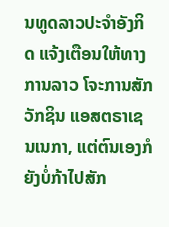ນທູດລາວປະຈໍາອັງກິດ ແຈ້ງເຕືອນໃຫ້ທາງການລາວ ໂຈະການສັກວັກຊິນ ແອສຕຣາເຊນເນກາ, ແຕ່ຕົນເອງກໍຍັງບໍ່ກ້າໄປສັກ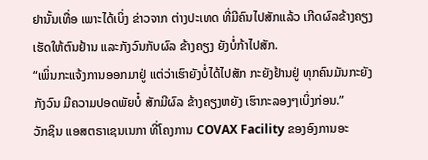ຢານັ້ນເທື່ອ ເພາະໄດ້ເບິ່ງ ຂ່າວຈາກ ຕ່າງປະເທດ ທີ່ມີຄົນໄປສັກແລ້ວ ເກີດຜົລຂ້າງຄຽງ ເຮັດໃຫ້ຕົນຢ້ານ ແລະກັງວົນກັບຜົລ ຂ້າງຄຽງ ຍັງບໍ່ກ້າໄປສັກ.
“ເພິ່ນກະແຈ້ງການອອກມາຢູ່ ແຕ່ວ່າເຮົາຍັງບໍ່ໄດ້ໄປສັກ ກະຍັງຢ້ານຢູ່ ທຸກຄົນມັນກະຍັງກັງວົນ ມີຄວາມປອດພັຍບໍ໋ ສັກມີຜົລ ຂ້າງຄຽງຫຍັງ ເຮົາກະລອງໆເບິ່ງກ່ອນ.”
ວັກຊິນ ແອສຕຣາເຊນເນກາ ທີ່ໂຄງການ COVAX Facility ຂອງອົງການອະ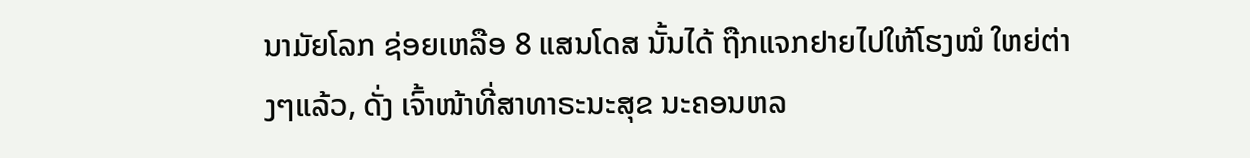ນາມັຍໂລກ ຊ່ອຍເຫລືອ 8 ແສນໂດສ ນັ້ນໄດ້ ຖືກແຈກຢາຍໄປໃຫ້ໂຮງໝໍ ໃຫຍ່ຕ່າງໆແລ້ວ, ດັ່ງ ເຈົ້າໜ້າທີ່ສາທາຣະນະສຸຂ ນະຄອນຫລ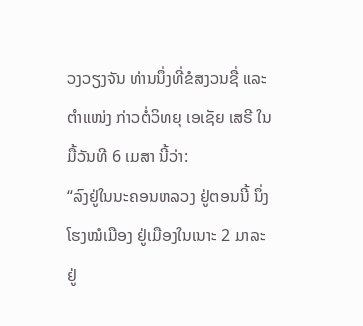ວງວຽງຈັນ ທ່ານນຶ່ງທີ່ຂໍສງວນຊື່ ແລະ ຕໍາແໜ່ງ ກ່າວຕໍ່ວິທຍຸ ເອເຊັຍ ເສຣີ ໃນມື້ວັນທີ 6 ເມສາ ນີ້ວ່າ:
“ລົງຢູ່ໃນນະຄອນຫລວງ ຢູ່ຕອນນີ້ ນຶ່ງ ໂຮງໝໍເມືອງ ຢູ່ເມືອງໃນເນາະ 2 ມາລະ ຢູ່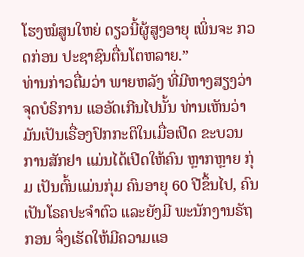ໂຮງໝໍສູນໃຫຍ່ ດຽວນີ້ຜູ້ສູງອາຍຸ ເພິ່ນຈະ ກວດກ່ອນ ປະຊາຊົນຕື່ນໂຕຫລາຍ.”
ທ່ານກ່າວຕື່ມວ່າ ພາຍຫລັງ ທີ່ມີຫາງສຽງວ່າຈຸດບໍຣິການ ແອອັດເກີນໄປນັ້ນ ທ່ານເຫັນວ່າ ມັນເປັນເຣື່ອງປົກກະຕິໃນເມື່ອເປີດ ຂະບວນການສັກຢາ ແມ່ນໄດ້ເປີດໃຫ້ຄົນ ຫຼາກຫຼາຍ ກຸ່ມ ເປັນຕົ້ນແມ່ນກຸ່ມ ຄົນອາຍຸ 60 ປີຂຶ້ນໄປ, ຄົນເປັນໂຣຄປະຈໍາຕົວ ແລະຍັງມີ ພະນັກງານຣັຖກອນ ຈຶ່ງເຮັດໃຫ້ມີຄວາມແອ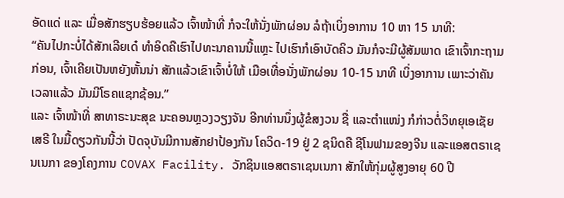ອັດແດ່ ແລະ ເມື່ອສັກຮຽບຮ້ອຍແລ້ວ ເຈົ້າໜ້າທີ່ ກໍຈະໃຫ້ນັ່ງພັກຜ່ອນ ລໍຖ້າເບິ່ງອາການ 10 ຫາ 15 ນາທີ:
“ຄັນໄປກະບໍ່ໄດ້ສັກເລີຍເດ໋ ທໍາອິດຄືເຮົາໄປທະນາຄານນີ້ແຫຼະ ໄປເຮົາກໍເອົາບັດຄິວ ມັນກໍຈະມີຜູ້ສັມພາດ ເຂົາເຈົ້າກະຖາມ ກ່ອນ, ເຈົ້າເຄີຍເປັນຫຍັງຫັ້ນນ່າ ສັກແລ້ວເຂົາເຈົ້າບໍ່ໃຫ້ ເມືອເທື່ອນັ່ງພັກຜ່ອນ 10-15 ນາທີ ເບິ່ງອາການ ເພາະວ່າຄັນເວລາແລ້ວ ມັນມີໂຣຄແຊກຊ້ອນ.”
ແລະ ເຈົ້າໜ້າທີ່ ສາທາຣະນະສຸຂ ນະຄອນຫຼວງວຽງຈັນ ອີກທ່ານນຶ່ງຜູ້ຂໍສງວນ ຊື່ ແລະຕໍາແໜ່ງ ກໍກ່າວຕໍ່ວິທຍຸເອເຊັຍເສຣີ ໃນມື້ດຽວກັນນີ້ວ່າ ປັດຈຸບັນມີການສັກຢາປ້ອງກັນ ໂຄວິດ-19 ຢູ່ 2 ຊນິດຄື ຊີໂນຟາມຂອງຈີນ ແລະແອສຕຣາເຊນເນກາ ຂອງໂຄງການ COVAX Facility. ວັກຊິນແອສຕຣາເຊນເນກາ ສັກໃຫ້ກຸ່ມຜູ້ສູງອາຍຸ 60 ປີ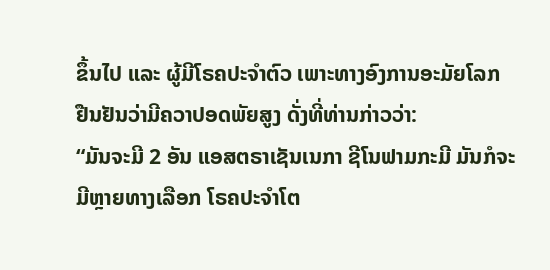ຂຶ້ນໄປ ແລະ ຜູ້ມີໂຣຄປະຈໍາຕົວ ເພາະທາງອົງການອະມັຍໂລກ ຢືນຢັນວ່າມີຄວາປອດພັຍສູງ ດັ່ງທີ່ທ່ານກ່າວວ່າ:
“ມັນຈະມີ 2 ອັນ ແອສຕຣາເຊັນເນກາ ຊີໂນຟາມກະມີ ມັນກໍຈະມີຫຼາຍທາງເລືອກ ໂຣຄປະຈໍາໂຕ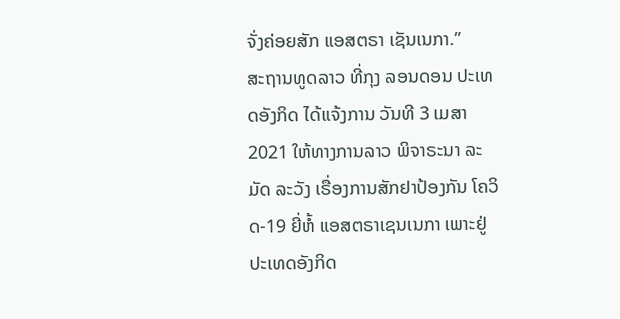ຈັ່ງຄ່ອຍສັກ ແອສຕຣາ ເຊັນເນກາ.”
ສະຖານທູດລາວ ທີ່ກຸງ ລອນດອນ ປະເທດອັງກິດ ໄດ້ແຈ້ງການ ວັນທີ 3 ເມສາ 2021 ໃຫ້ທາງການລາວ ພິຈາຣະນາ ລະມັດ ລະວັງ ເຣື່ອງການສັກຢາປ້ອງກັນ ໂຄວິດ-19 ຍີ່ຫໍ້ ແອສຕຣາເຊນເນກາ ເພາະຢູ່ປະເທດອັງກິດ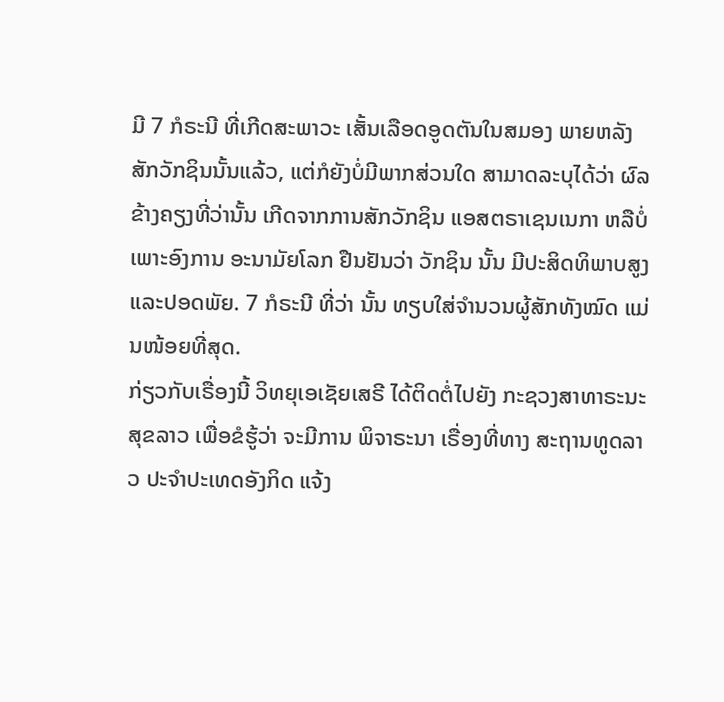ມີ 7 ກໍຣະນີ ທີ່ເກີດສະພາວະ ເສັ້ນເລືອດອູດຕັນໃນສມອງ ພາຍຫລັງສັກວັກຊິນນັ້ນແລ້ວ, ແຕ່ກໍຍັງບໍ່ມີພາກສ່ວນໃດ ສາມາດລະບຸໄດ້ວ່າ ຜົລຂ້າງຄຽງທີ່ວ່ານັ້ນ ເກີດຈາກການສັກວັກຊິນ ແອສຕຣາເຊນເນກາ ຫລືບໍ່ ເພາະອົງການ ອະນາມັຍໂລກ ຢືນຢັນວ່າ ວັກຊິນ ນັ້ນ ມີປະສິດທິພາບສູງ ແລະປອດພັຍ. 7 ກໍຣະນີ ທີ່ວ່າ ນັ້ນ ທຽບໃສ່ຈໍານວນຜູ້ສັກທັງໝົດ ແມ່ນໜ້ອຍທີ່ສຸດ.
ກ່ຽວກັບເຣື່ອງນີ້ ວິທຍຸເອເຊັຍເສຣີ ໄດ້ຕິດຕໍ່ໄປຍັງ ກະຊວງສາທາຣະນະສຸຂລາວ ເພື່ອຂໍຮູ້ວ່າ ຈະມີການ ພິຈາຣະນາ ເຣື່ອງທີ່ທາງ ສະຖານທູດລາວ ປະຈໍາປະເທດອັງກິດ ແຈ້ງ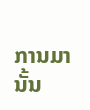ການມານັ້ນ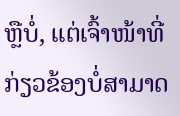ຫຼືບໍ່, ແຕ່ເຈົ້າໜ້າທີ່ກ່ຽວຂ້ອງບໍ່ສາມາດ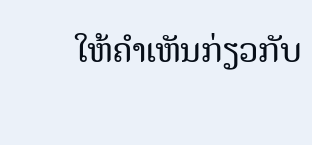ໃຫ້ຄໍາເຫັນກ່ຽວກັບ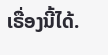ເຣື່ອງນີ້ໄດ້.